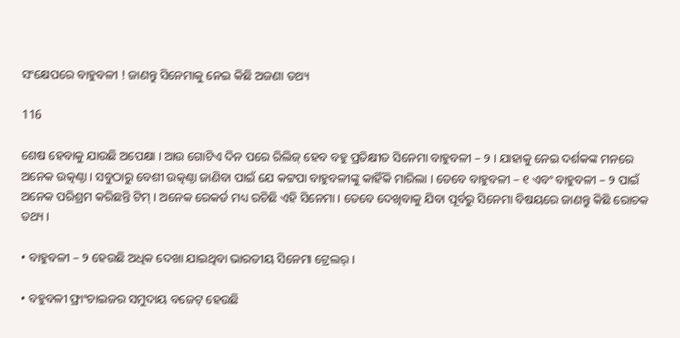ସଂକ୍ଷେପରେ ବାହୁବଳୀ ! ଜାଣନ୍ତୁ ସିନେମାକୁ ନେଇ କିଛି ଅଜଣା ତଥ୍ୟ

116

ଶେଷ ହେବାକୁ ଯାଉଛି ଅପେକ୍ଷା । ଆଉ ଗୋଟିଏ ଦିନ ପରେ ରିଲିଜ୍ ହେବ ବହୁ ପ୍ରତିକ୍ଷୀତ ସିନେମା ବାହୁବଳୀ – ୨ । ଯାହାକୁ ନେଇ ଦର୍ଶକଙ୍କ ମନରେ ଅନେକ ଉତ୍କଣ୍ଠା । ସବୁଠାରୁ ବେଶୀ ଉତ୍କଣ୍ଠା ଜାଣିବା ପାଇଁ ଯେ କଟ୍ଟପା ବାହୁବଳୀଙ୍କୁ କାହିଁକି ମାରିଲା । ତେବେ ବାହୁବଳୀ – ୧ ଏବଂ ବାହୁବଳୀ – ୨ ପାଇଁ ଅନେକ ପରିଶ୍ରମ କରିଛନ୍ତି ଟିମ୍ । ଅନେକ ରେକର୍ଡ ମଧ୍ୟ ରଚିଛି ଏହି ସିନେମା । ତେବେ ଦେଖିବାକୁ ଯିବା ପୂର୍ବରୁ ସିନେମା ବିଷୟରେ ଜାଣନ୍ତୁ କିଛି ରୋଚକ ତଥ୍ୟ ।

• ବାହୁବଳୀ – ୨ ହେଉଛି ଅଧିକ ଦେଖା ଯାଇଥିବା ଭାରତୀୟ ସିନେମା ଟ୍ରେଲର୍ ।

• ବହୁବଳୀ ଫ୍ରାଂଚାଇଜର ସମୁଦାୟ ବଜେଟ୍ ହେଉଛି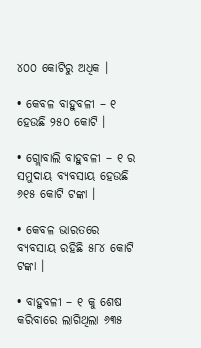୪୦୦ କୋଟିରୁ ଅଧିକ ।

• କେବଳ ବାହୁବଳୀ – ୧ ହେଉଛି ୨୫୦ କୋଟି ।

• ଗ୍ଲୋବାଲି ବାହୁବଳୀ – ୧ ର ସମୁଦାୟ ବ୍ୟବସାୟ ହେଉଛି ୬୧୫ କୋଟି ଟଙ୍କା ।

• କେବଳ ଭାରତରେ ବ୍ୟବସାୟ ରହିଛି ୫୮୪ କୋଟି ଟଙ୍କା ।

• ବାହୁବଳୀ – ୧ କୁ ଶେଷ କରିବାରେ ଲାଗିଥିଲା ୬୩୫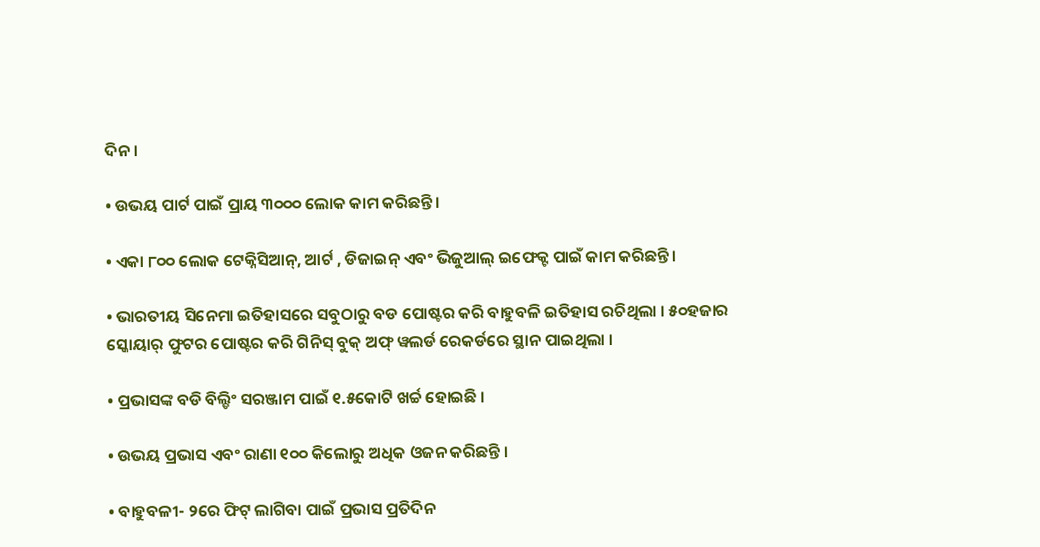ଦିନ ।

• ଉଭୟ ପାର୍ଟ ପାଇଁ ପ୍ରାୟ ୩୦୦୦ ଲୋକ କାମ କରିଛନ୍ତି ।

• ଏକା ୮୦୦ ଲୋକ ଟେକ୍ନିସିଆନ୍, ଆର୍ଟ , ଡିଜାଇନ୍ ଏବଂ ଭିଜୁଆଲ୍ ଇଫେକ୍ଟ ପାଇଁ କାମ କରିଛନ୍ତି ।

• ଭାରତୀୟ ସିନେମା ଇତିହାସରେ ସବୁଠାରୁ ବଡ ପୋଷ୍ଟର କରି ବାହୁବଳି ଇତିହାସ ରଚିଥିଲା । ୫୦ହଜାର ସ୍କୋୟାର୍ ଫୁଟର ପୋଷ୍ଟର କରି ଗିନିସ୍ ବୁକ୍ ଅଫ୍ ୱଲର୍ଡ ରେକର୍ଡରେ ସ୍ଥାନ ପାଇଥିଲା ।

• ପ୍ରଭାସଙ୍କ ବଡି ବିଲ୍ଡିଂ ସରଞ୍ଜାମ ପାଇଁ ୧.୫କୋଟି ଖର୍ଚ୍ଚ ହୋଇଛି ।

• ଉଭୟ ପ୍ରଭାସ ଏବଂ ରାଣା ୧୦୦ କିଲୋରୁ ଅଧିକ ଓଜନ କରିଛନ୍ତି ।

• ବାହୁବଳୀ- ୨ରେ ଫିଟ୍ ଲାଗିବା ପାଇଁ ପ୍ରଭାସ ପ୍ରତିଦିନ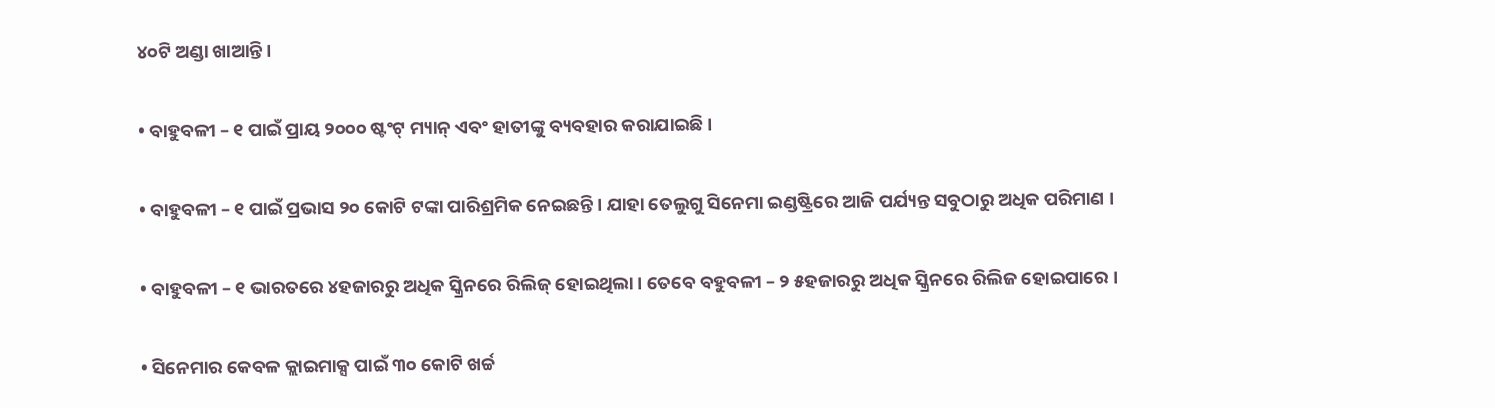୪୦ଟି ଅଣ୍ଡା ଖାଆନ୍ତି ।

• ବାହୁବଳୀ – ୧ ପାଇଁ ପ୍ରାୟ ୨୦୦୦ ଷ୍ଟଂଟ୍ ମ୍ୟାନ୍ ଏବଂ ହାତୀଙ୍କୁ ବ୍ୟବହାର କରାଯାଇଛି ।

• ବାହୁବଳୀ – ୧ ପାଇଁ ପ୍ରଭାସ ୨୦ କୋଟି ଟଙ୍କା ପାରିଶ୍ରମିକ ନେଇଛନ୍ତି । ଯାହା ତେଲୁଗୁ ସିନେମା ଇଣ୍ଡଷ୍ଟ୍ରିରେ ଆଜି ପର୍ଯ୍ୟନ୍ତ ସବୁଠାରୁ ଅଧିକ ପରିମାଣ ।

• ବାହୁବଳୀ – ୧ ଭାରତରେ ୪ହଜାରରୁ ଅଧିକ ସ୍କ୍ରିନରେ ରିଲିଜ୍ ହୋଇଥିଲା । ତେବେ ବହୁବଳୀ – ୨ ୫ହଜାରରୁ ଅଧିକ ସ୍କ୍ରିନରେ ରିଲିଜ ହୋଇପାରେ ।

• ସିନେମାର କେବଳ କ୍ଲାଇମାକ୍ସ ପାଇଁ ୩୦ କୋଟି ଖର୍ଚ୍ଚ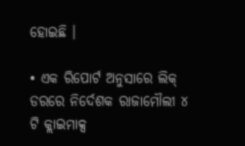ହୋଇଛି ।

• ଏକ ରିପୋର୍ଟ ଅନୁସାରେ ଲିକ୍ ଡରରେ ନିର୍ଦେଶକ ରାଜାମୌଲୀ ୪ ଟି କ୍ଲାଇମାକ୍ସ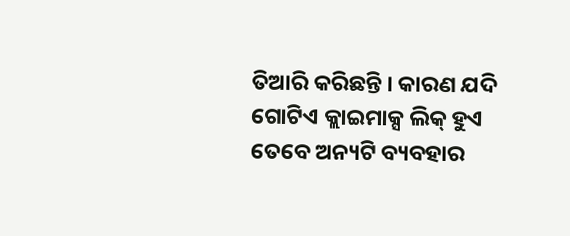ତିଆରି କରିଛନ୍ତି । କାରଣ ଯଦି ଗୋଟିଏ କ୍ଲାଇମାକ୍ସ ଲିକ୍ ହୁଏ ତେବେ ଅନ୍ୟଟି ବ୍ୟବହାର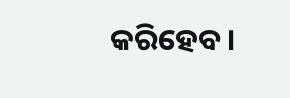କରିହେବ ।